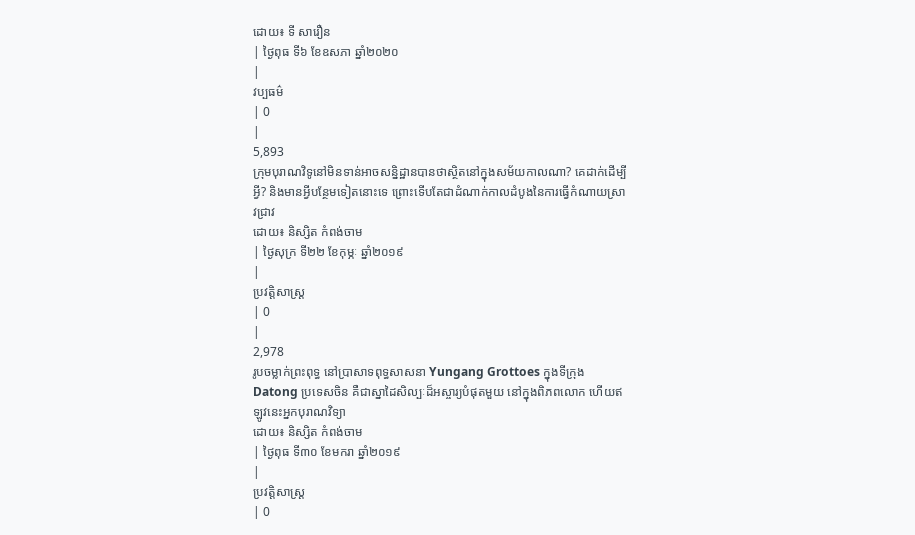ដោយ៖ ទី សារឿន
| ថ្ងៃពុធ ទី៦ ខែឧសភា ឆ្នាំ២០២០
|
វប្បធម៌
| 0
|
5,893
ក្រុមបុរាណវិទូនៅមិនទាន់អាចសន្និដ្ឋានបានថាស្ថិតនៅក្នុងសម័យកាលណា? គេដាក់ដើម្បីអ្វី? និងមានអ្វីបន្ថែមទៀតនោះទេ ព្រោះទើបតែជាដំណាក់កាលដំបូងនៃការធ្វើកំណាយស្រាវជ្រាវ
ដោយ៖ និស្សិត កំពង់ចាម
| ថ្ងៃសុក្រ ទី២២ ខែកុម្ភៈ ឆ្នាំ២០១៩
|
ប្រវត្តិសាស្រ្ដ
| 0
|
2,978
រូបចម្លាក់ព្រះពុទ្ធ នៅប្រាសាទពុទ្ធសាសនា Yungang Grottoes ក្នុងទីក្រុង Datong ប្រទេសចិន គឺជាស្នាដៃសិល្បៈដ៏អស្ចារ្យបំផុតមួយ នៅក្នុងពិភពលោក ហើយឥឡូវនេះអ្នកបុរាណវិទ្យា
ដោយ៖ និស្សិត កំពង់ចាម
| ថ្ងៃពុធ ទី៣០ ខែមករា ឆ្នាំ២០១៩
|
ប្រវត្តិសាស្រ្ដ
| 0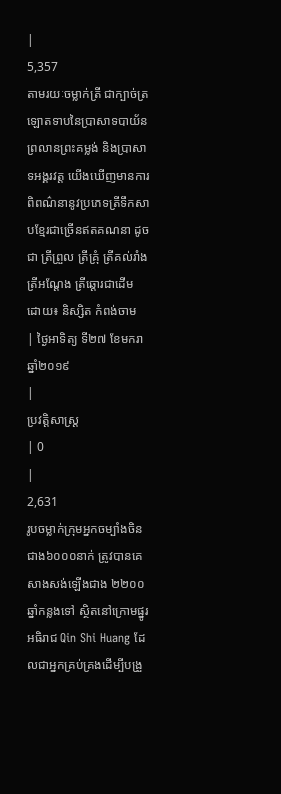|
5,357
តាមរយៈចម្លាក់ត្រី ជាក្បាច់ត្រឡោតទាបនៃប្រាសាទបាយ័ន ព្រលានព្រះគម្លង់ និងប្រាសាទអង្គរវត្ត យើងឃើញមានការពិពណ៌នានូវប្រភេទត្រីទឹកសាបខ្មែរជាច្រើនឥតគណនា ដូចជា ត្រីព្រួល ត្រីគ្រុំ ត្រីគល់រាំង ត្រីអណ្ដែង ត្រីឆ្ដោរជាដើម
ដោយ៖ និស្សិត កំពង់ចាម
| ថ្ងៃអាទិត្យ ទី២៧ ខែមករា ឆ្នាំ២០១៩
|
ប្រវត្តិសាស្រ្ដ
| 0
|
2,631
រូបចម្លាក់ក្រុមអ្នកចម្បាំងចិនជាង៦០០០នាក់ ត្រូវបានគេសាងសង់ឡើងជាង ២២០០ឆ្នាំកន្លងទៅ ស្ថិតនៅក្រោមផ្នូរអធិរាជ Qin Shi Huang ដែលជាអ្នកគ្រប់គ្រងដើម្បីបង្រួ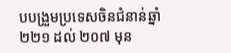បបង្រួមប្រទេសចិនជំនាន់ឆ្នាំ ២២១ ដល់ ២០៧ មុន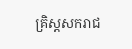គ្រិស្តសករាជ